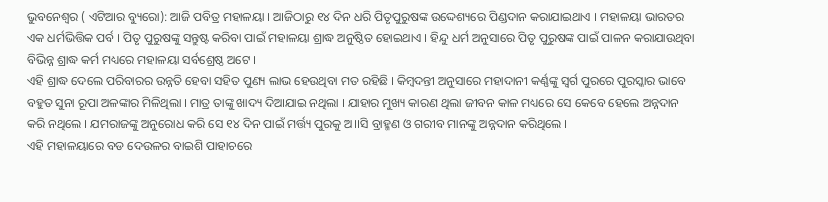ଭୁବନେଶ୍ୱର ( ଏଟିଆର ବ୍ୟୁରୋ): ଆଜି ପବିତ୍ର ମହାଳୟା । ଆଜିଠାରୁ ୧୪ ଦିନ ଧରି ପିତୃପୁରୁଷଙ୍କ ଉଦ୍ଦେଶ୍ୟରେ ପିଣ୍ଡଦାନ କରାଯାଇଥାଏ । ମହାଳୟା ଭାରତର ଏକ ଧର୍ମଭିତ୍ତିକ ପର୍ବ । ପିତୃ ପୁରୁଷଙ୍କୁ ସନ୍ତୁଷ୍ଟ କରିବା ପାଇଁ ମହାଳୟା ଶ୍ରାଦ୍ଧ ଅନୁଷ୍ଠିତ ହୋଇଥାଏ । ହିନ୍ଦୁ ଧର୍ମ ଅନୁସାରେ ପିତୃ ପୁରୁଷଙ୍କ ପାଇଁ ପାଳନ କରାଯାଉଥିବା ବିଭିନ୍ନ ଶ୍ରାଦ୍ଧ କର୍ମ ମଧ୍ୟରେ ମହାଳୟା ସର୍ବଶ୍ରେଷ୍ଠ ଅଟେ ।
ଏହି ଶ୍ରାଦ୍ଧ ଦେଲେ ପରିବାରର ଉନ୍ନତି ହେବା ସହିତ ପୁଣ୍ୟ ଲାଭ ହେଉଥିବା ମତ ରହିଛି । କିମ୍ବଦନ୍ତୀ ଅନୁସାରେ ମହାଦାନୀ କର୍ଣ୍ଣଙ୍କୁ ସ୍ୱର୍ଗ ପୁରରେ ପୁରସ୍କାର ଭାବେ ବହୁତ ସୁନା ରୂପା ଅଳଙ୍କାର ମିଳିଥିଲା । ମାତ୍ର ତାଙ୍କୁ ଖାଦ୍ୟ ଦିଆଯାଇ ନଥିଲା । ଯାହାର ମୁଖ୍ୟ କାରଣ ଥିଲା ଜୀବନ କାଳ ମଧ୍ୟରେ ସେ କେବେ ହେଲେ ଅନ୍ନଦାନ କରି ନଥିଲେ । ଯମରାଜଙ୍କୁ ଅନୁରୋଧ କରି ସେ ୧୪ ଦିନ ପାଇଁ ମର୍ତ୍ତ୍ୟ ପୁରକୁ ଅ।।ସି ବ୍ରାହ୍ମଣ ଓ ଗରୀବ ମାନଙ୍କୁ ଅନ୍ନଦାନ କରିଥିଲେ ।
ଏହି ମହାଳୟାରେ ବଡ ଦେଉଳର ବାଇଶି ପାହାଚରେ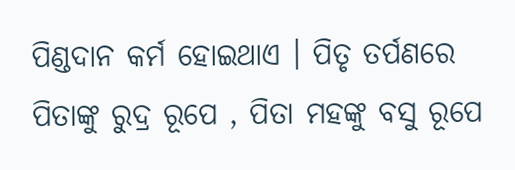ପିଣ୍ଡଦାନ କର୍ମ ହୋଇଥାଏ । ପିତୃ ତର୍ପଣରେ ପିତାଙ୍କୁ ରୁଦ୍ର ରୂପେ , ପିତା ମହଙ୍କୁ ବସୁ ରୂପେ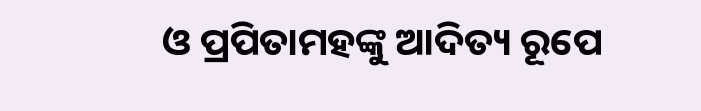ଓ ପ୍ରପିତାମହଙ୍କୁ ଆଦିତ୍ୟ ରୂପେ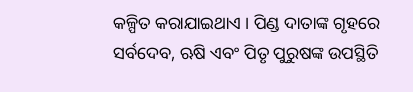କଳ୍ପିତ କରାଯାଇଥାଏ । ପିଣ୍ଡ ଦାତାଙ୍କ ଗୃହରେ ସର୍ବଦେବ, ଋଷି ଏବଂ ପିତୃ ପୁରୁଷଙ୍କ ଉପସ୍ଥିତି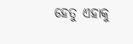ହେତୁ ଏହାକୁ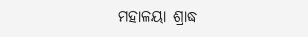ମହାଳୟା ଶ୍ରାଦ୍ଧ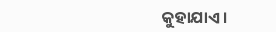କୁହାଯାଏ ।